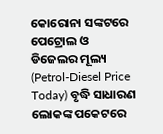କୋରୋନା ସଙ୍କଟରେ ପେଟ୍ରୋଲ ଓ ଡିଜେଲର ମୂଲ୍ୟ (Petrol-Diesel Price Today) ବୃଦ୍ଧି ସାଧାରଣ ଲୋକଙ୍କ ପକେଟରେ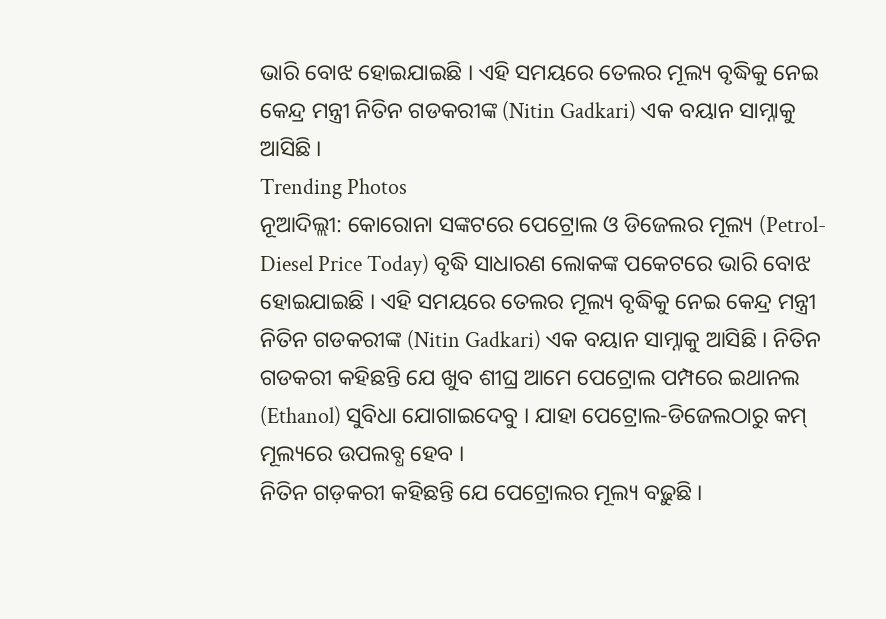ଭାରି ବୋଝ ହୋଇଯାଇଛି । ଏହି ସମୟରେ ତେଲର ମୂଲ୍ୟ ବୃଦ୍ଧିକୁ ନେଇ କେନ୍ଦ୍ର ମନ୍ତ୍ରୀ ନିତିନ ଗଡକରୀଙ୍କ (Nitin Gadkari) ଏକ ବୟାନ ସାମ୍ନାକୁ ଆସିଛି ।
Trending Photos
ନୂଆଦିଲ୍ଲୀ: କୋରୋନା ସଙ୍କଟରେ ପେଟ୍ରୋଲ ଓ ଡିଜେଲର ମୂଲ୍ୟ (Petrol-Diesel Price Today) ବୃଦ୍ଧି ସାଧାରଣ ଲୋକଙ୍କ ପକେଟରେ ଭାରି ବୋଝ ହୋଇଯାଇଛି । ଏହି ସମୟରେ ତେଲର ମୂଲ୍ୟ ବୃଦ୍ଧିକୁ ନେଇ କେନ୍ଦ୍ର ମନ୍ତ୍ରୀ ନିତିନ ଗଡକରୀଙ୍କ (Nitin Gadkari) ଏକ ବୟାନ ସାମ୍ନାକୁ ଆସିଛି । ନିତିନ ଗଡକରୀ କହିଛନ୍ତି ଯେ ଖୁବ ଶୀଘ୍ର ଆମେ ପେଟ୍ରୋଲ ପମ୍ପରେ ଇଥାନଲ (Ethanol) ସୁବିଧା ଯୋଗାଇଦେବୁ । ଯାହା ପେଟ୍ରୋଲ-ଡିଜେଲଠାରୁ କମ୍ ମୂଲ୍ୟରେ ଉପଲବ୍ଧ ହେବ ।
ନିତିନ ଗଡ଼କରୀ କହିଛନ୍ତି ଯେ ପେଟ୍ରୋଲର ମୂଲ୍ୟ ବଢ଼ୁଛି ।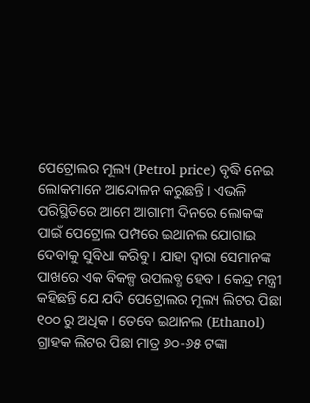ପେଟ୍ରୋଲର ମୂଲ୍ୟ (Petrol price) ବୃଦ୍ଧି ନେଇ ଲୋକମାନେ ଆନ୍ଦୋଳନ କରୁଛନ୍ତି । ଏଭଳି ପରିସ୍ଥିତିରେ ଆମେ ଆଗାମୀ ଦିନରେ ଲୋକଙ୍କ ପାଇଁ ପେଟ୍ରୋଲ ପମ୍ପରେ ଇଥାନଲ ଯୋଗାଇ ଦେବାକୁ ସୁବିଧା କରିବୁ । ଯାହା ଦ୍ୱାରା ସେମାନଙ୍କ ପାଖରେ ଏକ ବିକଳ୍ପ ଉପଲବ୍ଧ ହେବ । କେନ୍ଦ୍ର ମନ୍ତ୍ରୀ କହିଛନ୍ତି ଯେ ଯଦି ପେଟ୍ରୋଲର ମୂଲ୍ୟ ଲିଟର ପିଛା ୧୦୦ ରୁ ଅଧିକ । ତେବେ ଇଥାନଲ (Ethanol) ଗ୍ରାହକ ଲିଟର ପିଛା ମାତ୍ର ୬୦-୬୫ ଟଙ୍କା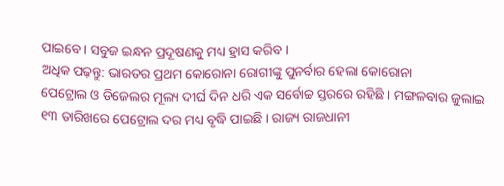ପାଇବେ । ସବୁଜ ଇନ୍ଧନ ପ୍ରଦୂଷଣକୁ ମଧ୍ୟ ହ୍ରାସ କରିବ ।
ଅଧିକ ପଢ଼ନ୍ତୁ: ଭାରତର ପ୍ରଥମ କୋରୋନା ରୋଗୀଙ୍କୁ ପୁନର୍ବାର ହେଲା କୋରୋନା
ପେଟ୍ରୋଲ ଓ ଡିଜେଲର ମୂଲ୍ୟ ଦୀର୍ଘ ଦିନ ଧରି ଏକ ସର୍ବୋଚ୍ଚ ସ୍ତରରେ ରହିଛି । ମଙ୍ଗଳବାର ଜୁଲାଇ ୧୩ ତାରିଖରେ ପେଟ୍ରୋଲ ଦର ମଧ୍ୟ ବୃଦ୍ଧି ପାଇଛି । ରାଜ୍ୟ ରାଜଧାନୀ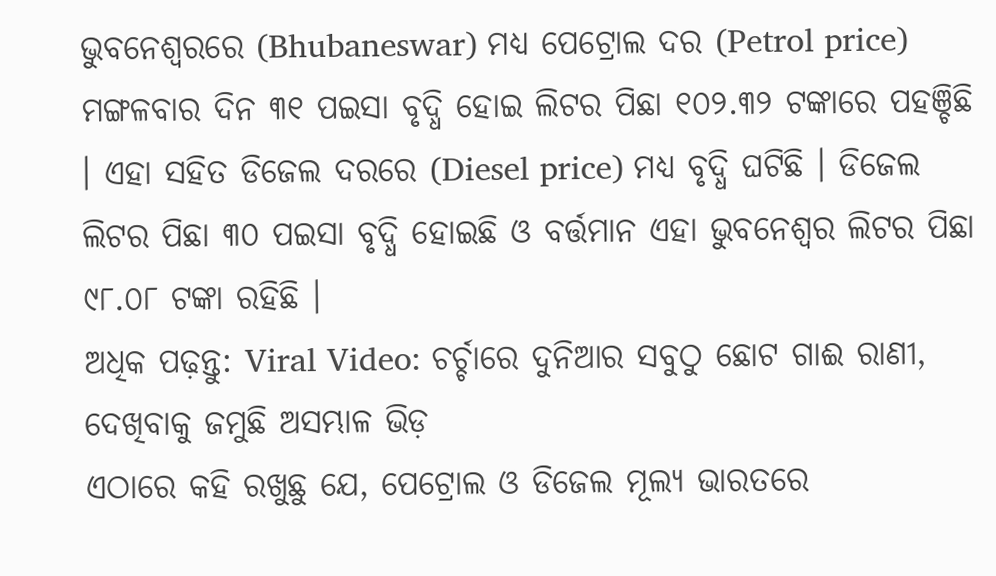ଭୁବନେଶ୍ୱରରେ (Bhubaneswar) ମଧ୍ୟ ପେଟ୍ରୋଲ ଦର (Petrol price) ମଙ୍ଗଳବାର ଦିନ ୩୧ ପଇସା ବୃଦ୍ଧି ହୋଇ ଲିଟର ପିଛା ୧୦୨.୩୨ ଟଙ୍କାରେ ପହଞ୍ଚିଛି । ଏହା ସହିତ ଡିଜେଲ ଦରରେ (Diesel price) ମଧ୍ୟ ବୃଦ୍ଧି ଘଟିଛି । ଡିଜେଲ ଲିଟର ପିଛା ୩୦ ପଇସା ବୃଦ୍ଧି ହୋଇଛି ଓ ବର୍ତ୍ତମାନ ଏହା ଭୁବନେଶ୍ୱର ଲିଟର ପିଛା ୯୮.୦୮ ଟଙ୍କା ରହିଛି ।
ଅଧିକ ପଢ଼ନ୍ତୁ: Viral Video: ଚର୍ଚ୍ଚାରେ ଦୁନିଆର ସବୁଠୁ ଛୋଟ ଗାଈ ରାଣୀ, ଦେଖିବାକୁ ଜମୁଛି ଅସମ୍ଭାଳ ଭିଡ଼
ଏଠାରେ କହି ରଖୁଛୁ ଯେ, ପେଟ୍ରୋଲ ଓ ଡିଜେଲ ମୂଲ୍ୟ ଭାରତରେ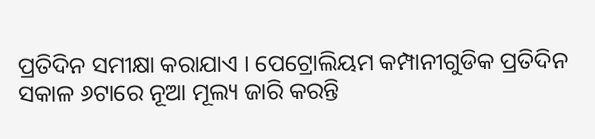ପ୍ରତିଦିନ ସମୀକ୍ଷା କରାଯାଏ । ପେଟ୍ରୋଲିୟମ କମ୍ପାନୀଗୁଡିକ ପ୍ରତିଦିନ ସକାଳ ୬ଟାରେ ନୂଆ ମୂଲ୍ୟ ଜାରି କରନ୍ତି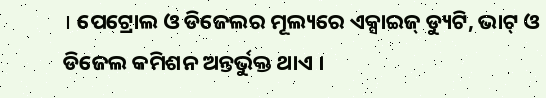। ପେଟ୍ରୋଲ ଓ ଡିଜେଲର ମୂଲ୍ୟରେ ଏକ୍ସାଇଜ୍ ଡ୍ୟୁଟି, ଭାଟ୍ ଓ ଡିଜେଲ କମିଶନ ଅନ୍ତର୍ଭୁକ୍ତ ଥାଏ ।